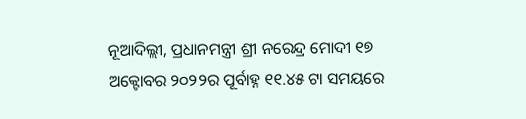ନୂଆଦିଲ୍ଲୀ, ପ୍ରଧାନମନ୍ତ୍ରୀ ଶ୍ରୀ ନରେନ୍ଦ୍ର ମୋଦୀ ୧୭ ଅକ୍ଟୋବର ୨୦୨୨ର ପୂର୍ବାହ୍ନ ୧୧.୪୫ ଟା ସମୟରେ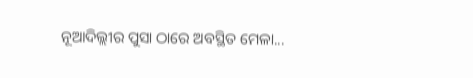ନୂଆଦିଲ୍ଲୀର ପୁସା ଠାରେ ଅବସ୍ଥିତ ମେଳା...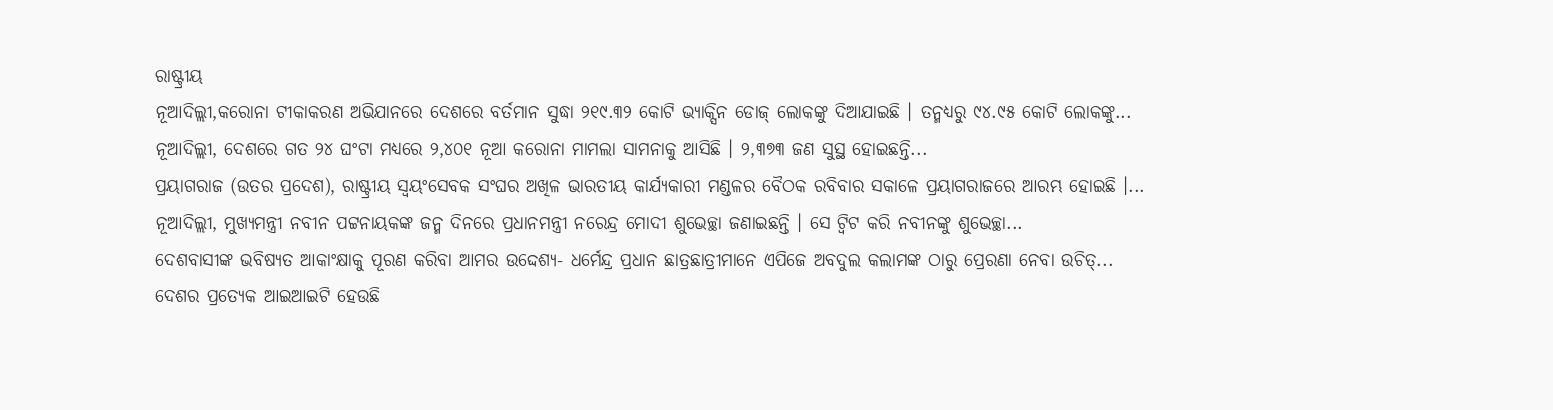ରାଷ୍ଟ୍ରୀୟ
ନୂଆଦିଲ୍ଲୀ,କରୋନା ଟୀକାକରଣ ଅଭିଯାନରେ ଦେଶରେ ବର୍ତମାନ ସୁଦ୍ଧା ୨୧୯.୩୨ କୋଟି ଭ୍ୟାକ୍ସିନ ଡୋଜ୍ ଲୋକଙ୍କୁ ଦିଆଯାଇଛି । ତନ୍ମଧ୍ୟରୁ ୯୪.୯୫ କୋଟି ଲୋକଙ୍କୁ...
ନୂଆଦିଲ୍ଲୀ, ଦେଶରେ ଗତ ୨୪ ଘଂଟା ମଧ୍ୟରେ ୨,୪୦୧ ନୂଆ କରୋନା ମାମଲା ସାମନାକୁ ଆସିଛି । ୨,୩୭୩ ଜଣ ସୁସ୍ଥ ହୋଇଛନ୍ତି...
ପ୍ରୟାଗରାଜ (ଉତର ପ୍ରଦେଶ), ରାଷ୍ଟ୍ରୀୟ ସ୍ୱୟଂସେବକ ସଂଘର ଅଖିଳ ଭାରତୀୟ କାର୍ଯ୍ୟକାରୀ ମଣ୍ଡଳର ବୈଠକ ରବିବାର ସକାଳେ ପ୍ରୟାଗରାଜରେ ଆରମ୍ଭ ହୋଇଛି ।...
ନୂଆଦିଲ୍ଲୀ, ମୁଖ୍ୟମନ୍ତ୍ରୀ ନବୀନ ପଟ୍ଟନାୟକଙ୍କ ଜନ୍ମ ଦିନରେ ପ୍ରଧାନମନ୍ତ୍ରୀ ନରେନ୍ଦ୍ର ମୋଦୀ ଶୁଭେଚ୍ଛା ଜଣାଇଛନ୍ତି । ସେ ଟ୍ୱିଟ କରି ନବୀନଙ୍କୁ ଶୁଭେଚ୍ଛା...
ଦେଶବାସୀଙ୍କ ଭବିଷ୍ୟତ ଆକାଂକ୍ଷାକୁ ପୂରଣ କରିବା ଆମର ଉଦ୍ଦେଶ୍ୟ- ଧର୍ମେନ୍ଦ୍ର ପ୍ରଧାନ ଛାତ୍ରଛାତ୍ରୀମାନେ ଏପିଜେ ଅବଦୁଲ କଲାମଙ୍କ ଠାରୁ ପ୍ରେରଣା ନେବା ଉଚିତ୍...
ଦେଶର ପ୍ରତ୍ୟେକ ଆଇଆଇଟି ହେଉଛି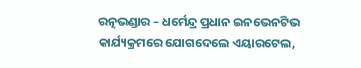ରତ୍ନଭଣ୍ଡାର – ଧର୍ମେନ୍ଦ୍ର ପ୍ରଧାନ ଇନଭେନଟିଭ କାର୍ଯ୍ୟକ୍ରମରେ ଯୋଗଦେଲେ ଏୟାରଟେଲ,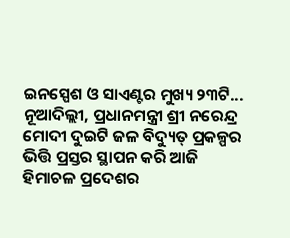ଇନସ୍ପେଶ ଓ ସାଏଣ୍ଟର ମୁଖ୍ୟ ୨୩ଟି...
ନୂଆଦିଲ୍ଲୀ, ପ୍ରଧାନମନ୍ତ୍ରୀ ଶ୍ରୀ ନରେନ୍ଦ୍ର ମୋଦୀ ଦୁଇଟି ଜଳ ବିଦ୍ୟୁତ୍ ପ୍ରକଳ୍ପର ଭିତ୍ତି ପ୍ରସ୍ତର ସ୍ଥାପନ କରି ଆଜି ହିମାଚଳ ପ୍ରଦେଶର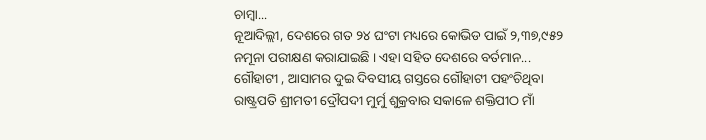ଚାମ୍ବା...
ନୂଆଦିଲ୍ଲୀ, ଦେଶରେ ଗତ ୨୪ ଘଂଟା ମଧ୍ୟରେ କୋଭିଡ ପାଇଁ ୨,୩୭,୯୫୨ ନମୂନା ପରୀକ୍ଷଣ କରାଯାଇଛି । ଏହା ସହିତ ଦେଶରେ ବର୍ତମାନ...
ଗୌହାଟୀ , ଆସାମର ଦୁଇ ଦିବସୀୟ ଗସ୍ତରେ ଗୌହାଟୀ ପହଂଚିଥିବା ରାଷ୍ଟ୍ରପତି ଶ୍ରୀମତୀ ଦ୍ରୌପଦୀ ମୁର୍ମୁ ଶୁକ୍ରବାର ସକାଳେ ଶକ୍ତିପୀଠ ମାଁ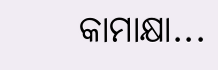କାମାକ୍ଷା...